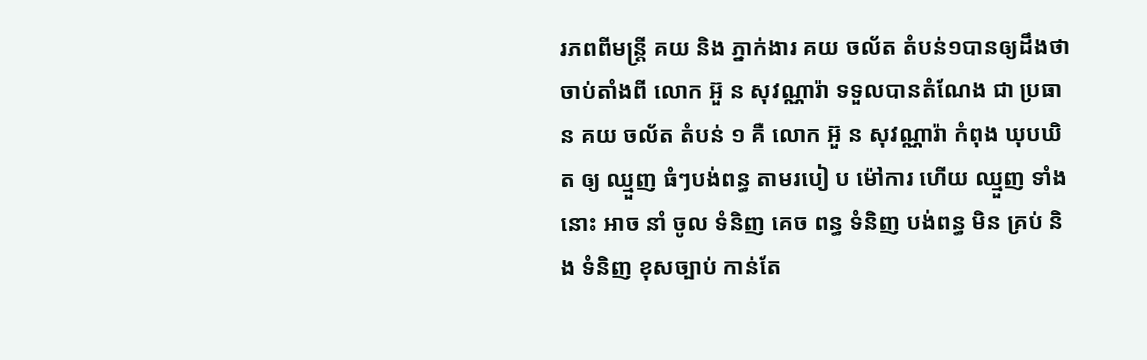រភពពីមន្ត្រី គយ និង ភ្នាក់ងារ គយ ចល័ត តំបន់១បានឲ្យដឹងថា ចាប់តាំងពី លោក អ៊ួ ន សុវណ្ណារ៉ា ទទួលបានតំណែង ជា ប្រធាន គយ ចល័ត តំបន់ ១ គឺ លោក អ៊ួ ន សុវណ្ណារ៉ា កំពុង ឃុបឃិត ឲ្យ ឈ្មួញ ធំៗបង់ពន្ធ តាមរបៀ ប ម៉ៅការ ហើយ ឈ្មួញ ទាំងនោះ អាច នាំ ចូល ទំនិញ គេច ពន្ធ ទំនិញ បង់ពន្ធ មិន គ្រប់ និង ទំនិញ ខុសច្បាប់ កាន់តែ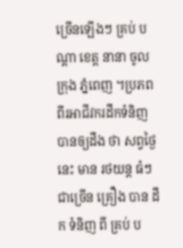ច្រើនឡើងៗ គ្រប់ បណ្ដា ខេត្ត នានា ចូលក្រុង ភ្នំពេញ ។ប្រភព ពីរអាជីវករដឹកទំនិញ បានឲ្យដឹង ថា សព្វថ្ងៃនេះ មាន រថយន្ត ធំៗ ជាច្រើន គ្រឿង បាន ដឹក ទំនិញ ពី គ្រប់ ប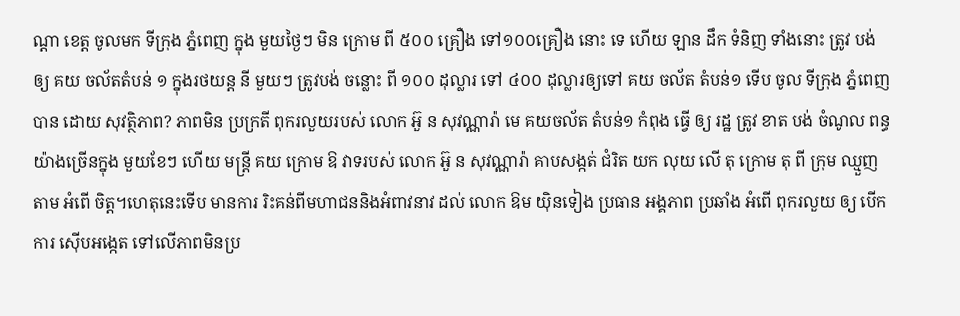ណ្ដា ខេត្ត ចូលមក ទីក្រុង ភ្នំពេញ ក្នុង មួយថ្ងៃៗ មិន ក្រោម ពី ៥០០ គ្រឿង ទៅ១០០គ្រឿង នោះ ទេ ហើយ ឡាន ដឹក ទំនិញ ទាំងនោះ ត្រូវ បង់ ឲ្យ គយ ចល័តតំបន់ ១ ក្នុងរថយន្ត នី មួយៗ ត្រូវបង់ ចន្លោះ ពី ១០០ ដុល្លារ ទៅ ៤០០ ដុល្លារឲ្យទៅ គយ ចល័ត តំបន់១ ទើប ចូល ទីក្រុង ភ្នំពេញ បាន ដោយ សុវត្ថិភាព? ភាពមិន ប្រក្រតី ពុករលួយរបស់ លោក អ៊ួ ន សុវណ្ណារ៉ា មេ គយចល័ត តំបន់១ កំពុង ធ្វើ ឲ្យ រដ្ឋ ត្រូវ ខាត បង់ ចំណូល ពន្ធ យ៉ាងច្រើនក្នុង មួយខែៗ ហើយ មន្ត្រី គយ ក្រោម ឱ វាទរបស់ លោក អ៊ួ ន សុវណ្ណារ៉ា គាបសង្កត់ ជំរិត យក លុយ លើ តុ ក្រោម តុ ពី ក្រុម ឈ្មួញ តាម អំពើ ចិត្ដ។ហេតុនេះទើប មានការ រិះគន់ពីមហាជននិងអំពាវនាវ ដល់ លោក ឱម យ៉ិនទៀង ប្រធាន អង្គភាព ប្រឆាំង អំពើ ពុករលួយ ឲ្យ បើក ការ ស៊ើបអង្កេត ទៅលើភាពមិនប្រ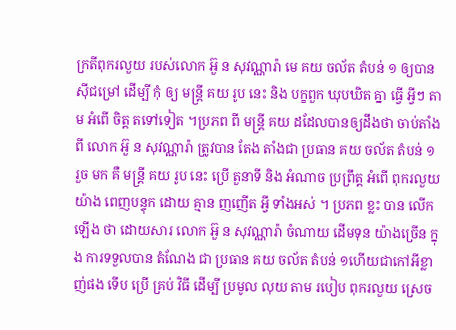ក្រតីពុករលួយ របស់លោក អ៊ួ ន សុវណ្ណារ៉ា មេ គយ ចល័ត តំបន់ ១ ឲ្យបាន ស៊ីជម្រៅ ដើម្បី កុំ ឲ្យ មន្ត្រី គយ រូប នេះ និង បក្ខពួក ឃុបឃិត គ្នា ធ្វើ អ្វីៗ តាម អំពើ ចិត្ត តទៅទៀត ។ប្រភព ពី មន្ត្រី គយ ដដែលបានឲ្យដឹងថា ចាប់តាំងពី លោក អ៊ួ ន សុវណ្ណារ៉ា ត្រូវបាន តែង តាំងជា ប្រធាន គយ ចល័ត តំបន់ ១ រួច មក គឺ មន្ត្រី គយ រូប នេះ ប្រើ តួនាទី និង អំណាច ប្រព្រឹត្ត អំពើ ពុករលួយ យ៉ាង ពេញបន្ទុក ដោយ គ្មាន ញញើត អ្វី ទាំងអស់ ។ ប្រភព ខ្លះ បាន លើកឡើង ថា ដោយសារ លោក អ៊ួ ន សុវណ្ណារ៉ា ចំណាយ ដើមទុន យ៉ាងច្រើន ក្នុង ការទទួលបាន តំណែង ជា ប្រធាន គយ ចល័ត តំបន់ ១ហើយជាកៅអីខ្លាញ់ផង ទើប ប្រើ គ្រប់ វិធី ដើម្បី ប្រមូល លុយ តាម របៀប ពុករលួយ ស្រេច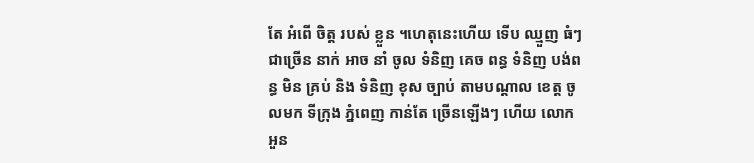តែ អំពើ ចិត្ត របស់ ខ្លួន ។ហេតុនេះហើយ ទើប ឈ្មួញ ធំៗ ជាច្រើន នាក់ អាច នាំ ចូល ទំនិញ គេច ពន្ធ ទំនិញ បង់ពន្ធ មិន គ្រប់ និង ទំនិញ ខុស ច្បាប់ តាមបណ្ដាល ខេត្ត ចូលមក ទីក្រុង ភ្នំពេញ កាន់តែ ច្រើនឡើងៗ ហើយ លោក អួន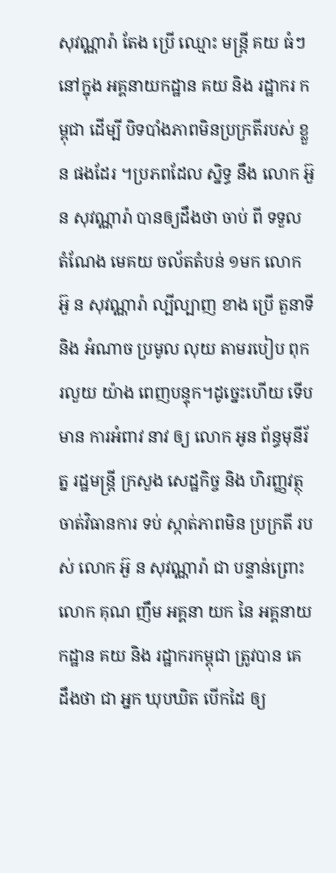សុវណ្ណារ៉ា តែង ប្រើ ឈ្មោះ មន្ត្រី គយ ធំៗ នៅក្នុង អគ្គនាយកដ្ឋាន គយ និង រដ្ឋាករ កម្ពុជា ដើម្បី បិទបាំងភាពមិនប្រក្រតីរបស់ ខ្លួន ផងដែរ ។ប្រភពដែល ស្និទ្ធ នឹង លោក អ៊ួ ន សុវណ្ណារ៉ា បានឲ្យដឹងថា ចាប់ ពី ទទួល តំណែង មេគយ ចល័តតំបន់ ១មក លោក អ៊ួ ន សុវណ្ណារ៉ា ល្បីល្បាញ ខាង ប្រើ តួនាទី និង អំណាច ប្រមូល លុយ តាមរបៀប ពុករលួយ យ៉ាង ពេញបន្ទុក។ដូច្នេះហើយ ទើប មាន ការអំពាវ នាវ ឲ្យ លោក អូន ព័ន្ធមុនីរ័ត្ន រដ្ឋមន្ត្រី ក្រសួង សេដ្ឋកិច្ច និង ហិរញ្ញវត្ថុ ចាត់វិធានការ ទប់ ស្កាត់ភាពមិន ប្រក្រតី របស់ លោក អ៊ួ ន សុវណ្ណារ៉ា ជា បន្ទាន់ព្រោះលោក គុណ ញឹម អគ្គនា យក នៃ អគ្គនាយកដ្ឋាន គយ និង រដ្ឋាករកម្ពុជា ត្រូវបាន គេ ដឹងថា ជា អ្នក ឃុបឃិត បើកដៃ ឲ្យ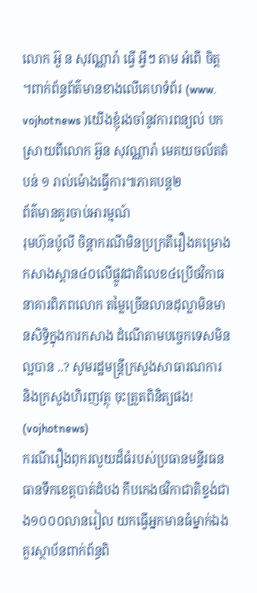លោក អ៊ួ ន សុវណ្ណារ៉ា ធ្វើ អ្វីៗ តាម អំពើ ចិត្ត ។ពាក់ព័ន្ធព័ត៌មានខាងលើគេហទំព័រ (www. vojhotnews )យើងខ្ញុំរងចាំនូវការពន្យល់ បកស្រាយពីលោក អ៊ួន សុវណ្ណារ៉ា មេគយចល័តតំបន់ ១ រាល់ម៉ោងធ្វើការ៕ភាគបន្ត២
ព័ត៌មានគួរចាប់អារម្មណ៍
រុមហ៊ុនប៉ូលី ចិន្តាករណីមិនប្រក្រតីរឿងគម្រោងកសាងស្ពាន៤០លើផ្លូវជាតិលេខ៤ប្រើថវិកាធនាគារពិភពលោក តម្លៃច្រើនលានដុល្លាមិនមានសិទ្ធិក្នុងការកសាង ដំណើតាមបច្ចេកទេសមិនល្អបាន ..? សូមរដ្ឋមន្ត្រីក្រសួងសាធារណការ និងក្រសួងហិរញវត្ថុ ចុះត្រួតពិនិត្យផង! (vojhotnews)
ករណីរឿងពុករលួយដ៏ធំរបស់ប្រធានមន្ទីរធនធានទឹកខេត្តបាត់ដំបង កឹបកេងថវិកាជាតិខ្ទង់ជាង១០០០លានរៀល យកធ្វើអ្នកមានធំម្នាក់ឯង គួរស្ថាប័នពាក់ព័ន្ធពិ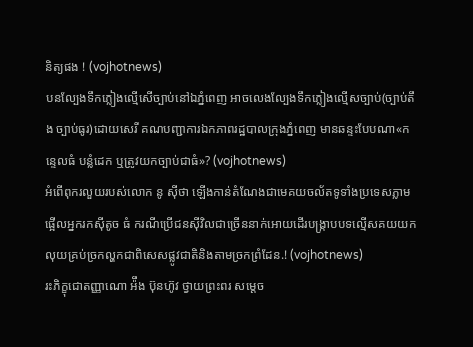និត្យផង ! (vojhotnews)
បនល្បែងទឹកភ្លៀងល្មើសើច្បាប់នៅឯភ្នំពេញ អាចលេងល្បែងទឹកភ្លៀងល្មើសច្បាប់(ច្បាប់តឹង ច្បាប់ធូរ)ដោយសេរី គណបញ្ជាការឯកភាពរដ្ឋបាលក្រុងភ្នំពេញ មានឆន្ទះបែបណា«កន្ទេលធំ បន្លំដេក ឬត្រូវយកច្បាប់ជាធំ»? (vojhotnews)
អំពើពុករលួយរបស់លោក នូ ស៊ីថា ឡើងកាន់តំណែងជាមេគយចល័តទូទាំងប្រទេសភ្លាមផ្អើលអ្នករកស៊ីតូច ធំ ករណីប្រើជនស៊ីវិលជាច្រើននាក់អោយដើរបង្ក្រាបបទល្មើសគយយកលុយគ្រប់ច្រកល្ហកជាពិសេសផ្លូវជាតិនិងតាមច្រកព្រំដែន.! (vojhotnews)
រះភិក្ខុជោតញ្ញាណោ អ៉ឹង ប៊ុនហ៊ូវ ថ្វាយព្រះពរ សម្តេច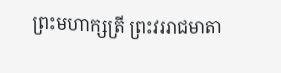ព្រះមហាក្សត្រី ព្រះវររាជមាតា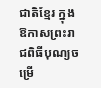ជាតិខ្មែរ ក្នុងឱកាសព្រះរាជពិធីបុណ្យចម្រើ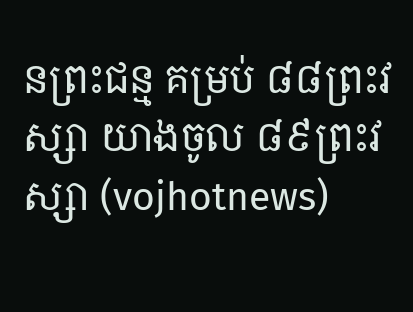នព្រះជន្ម គម្រប់ ៨៨ព្រះវស្សា យាងចូល ៨៩ព្រះវស្សា (vojhotnews)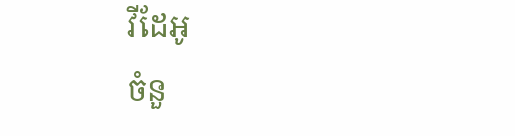វីដែអូ
ចំនួ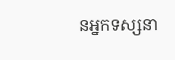នអ្នកទស្សនា